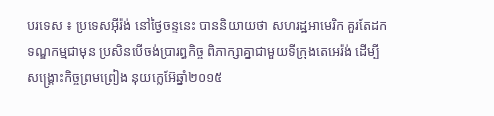បរទេស ៖ ប្រទេសអ៊ីរ៉ង់ នៅថ្ងៃចន្ទនេះ បាននិយាយថា សហរដ្ឋអាមេរិក គួរតែដកទណ្ឌកម្មជាមុន ប្រសិនបើចង់ប្រារព្ធកិច្ច ពិភាក្សាគ្នាជាមួយទីក្រុងតេអេរ៉ង់ ដើម្បីសង្គ្រោះកិច្ចព្រមព្រៀង នុយក្លេអ៊ែឆ្នាំ២០១៥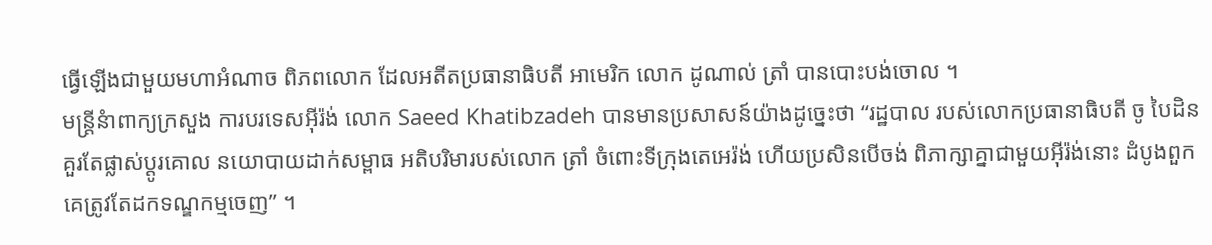ធ្វើឡើងជាមួយមហាអំណាច ពិភពលោក ដែលអតីតប្រធានាធិបតី អាមេរិក លោក ដូណាល់ ត្រាំ បានបោះបង់ចោល ។
មន្ត្រីនំាពាក្យក្រសួង ការបរទេសអ៊ីរ៉ង់ លោក Saeed Khatibzadeh បានមានប្រសាសន៍យ៉ាងដូច្នេះថា “រដ្ឋបាល របស់លោកប្រធានាធិបតី ចូ បៃដិន គួរតែផ្លាស់ប្តូរគោល នយោបាយដាក់សម្ពាធ អតិបរិមារបស់លោក ត្រាំ ចំពោះទីក្រុងតេអេរ៉ង់ ហើយប្រសិនបើចង់ ពិភាក្សាគ្នាជាមួយអ៊ីរ៉ង់នោះ ដំបូងពួកគេត្រូវតែដកទណ្ឌកម្មចេញ” ។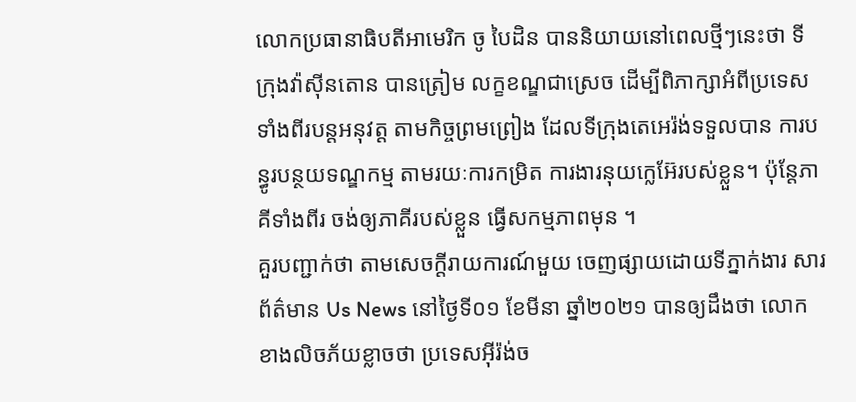លោកប្រធានាធិបតីអាមេរិក ចូ បៃដិន បាននិយាយនៅពេលថ្មីៗនេះថា ទីក្រុងវ៉ាស៊ីនតោន បានត្រៀម លក្ខខណ្ឌជាស្រេច ដើម្បីពិភាក្សាអំពីប្រទេស ទាំងពីរបន្តអនុវត្ត តាមកិច្ចព្រមព្រៀង ដែលទីក្រុងតេអេរ៉ង់ទទួលបាន ការបន្ធូរបន្ថយទណ្ឌកម្ម តាមរយៈការកម្រិត ការងារនុយក្លេអ៊ែរបស់ខ្លួន។ ប៉ុន្តែភាគីទាំងពីរ ចង់ឲ្យភាគីរបស់ខ្លួន ធ្វើសកម្មភាពមុន ។
គួរបញ្ជាក់ថា តាមសេចក្តីរាយការណ៍មួយ ចេញផ្សាយដោយទីភ្នាក់ងារ សារព័ត៌មាន Us News នៅថ្ងៃទី០១ ខែមីនា ឆ្នាំ២០២១ បានឲ្យដឹងថា លោកខាងលិចភ័យខ្លាចថា ប្រទេសអ៊ីរ៉ង់ច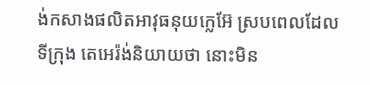ង់កសាងផលិតអាវុធនុយក្លេអ៊ែ ស្របពេលដែលទីក្រុង តេអេរ៉ង់និយាយថា នោះមិន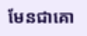មែនជាគោ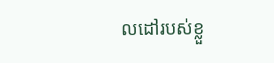លដៅរបស់ខ្លួ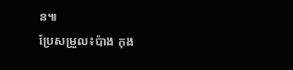ន៕
ប្រែសម្រួល៖ប៉ាង កុង